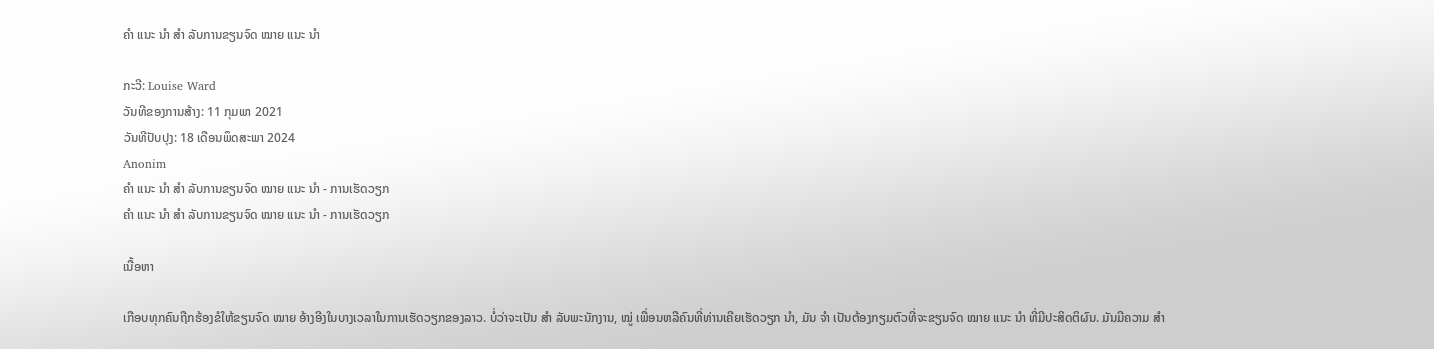ຄຳ ແນະ ນຳ ສຳ ລັບການຂຽນຈົດ ໝາຍ ແນະ ນຳ

ກະວີ: Louise Ward
ວັນທີຂອງການສ້າງ: 11 ກຸມພາ 2021
ວັນທີປັບປຸງ: 18 ເດືອນພຶດສະພາ 2024
Anonim
ຄຳ ແນະ ນຳ ສຳ ລັບການຂຽນຈົດ ໝາຍ ແນະ ນຳ - ການເຮັດວຽກ
ຄຳ ແນະ ນຳ ສຳ ລັບການຂຽນຈົດ ໝາຍ ແນະ ນຳ - ການເຮັດວຽກ

ເນື້ອຫາ

ເກືອບທຸກຄົນຖືກຮ້ອງຂໍໃຫ້ຂຽນຈົດ ໝາຍ ອ້າງອີງໃນບາງເວລາໃນການເຮັດວຽກຂອງລາວ. ບໍ່ວ່າຈະເປັນ ສຳ ລັບພະນັກງານ, ໝູ່ ເພື່ອນຫລືຄົນທີ່ທ່ານເຄີຍເຮັດວຽກ ນຳ, ມັນ ຈຳ ເປັນຕ້ອງກຽມຕົວທີ່ຈະຂຽນຈົດ ໝາຍ ແນະ ນຳ ທີ່ມີປະສິດຕິຜົນ. ມັນມີຄວາມ ສຳ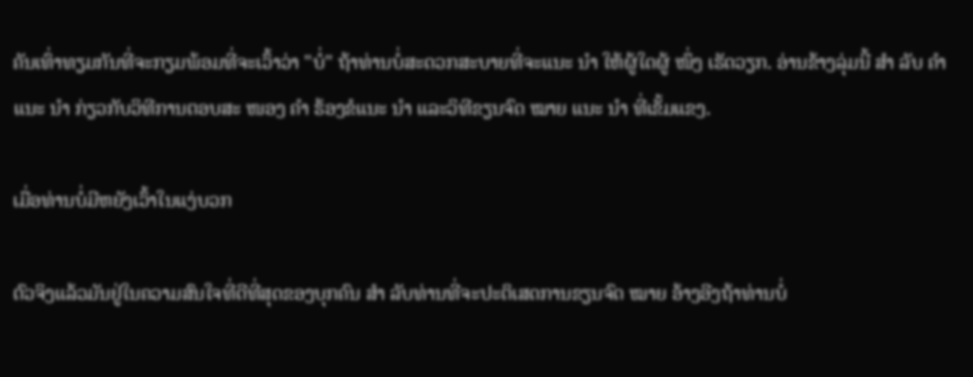ຄັນເທົ່າທຽມກັນທີ່ຈະກຽມພ້ອມທີ່ຈະເວົ້າວ່າ "ບໍ່" ຖ້າທ່ານບໍ່ສະດວກສະບາຍທີ່ຈະແນະ ນຳ ໃຫ້ຜູ້ໃດຜູ້ ໜຶ່ງ ເຮັດວຽກ. ອ່ານຂ້າງລຸ່ມນີ້ ສຳ ລັບ ຄຳ ແນະ ນຳ ກ່ຽວກັບວິທີການຕອບສະ ໜອງ ຄຳ ຮ້ອງຂໍແນະ ນຳ ແລະວິທີຂຽນຈົດ ໝາຍ ແນະ ນຳ ທີ່ເຂັ້ມແຂງ.

ເມື່ອທ່ານບໍ່ມີຫຍັງເວົ້າໃນແງ່ບວກ

ຕົວຈິງແລ້ວມັນຢູ່ໃນຄວາມສົນໃຈທີ່ດີທີ່ສຸດຂອງບຸກຄົນ ສຳ ລັບທ່ານທີ່ຈະປະຕິເສດການຂຽນຈົດ ໝາຍ ອ້າງອີງຖ້າທ່ານບໍ່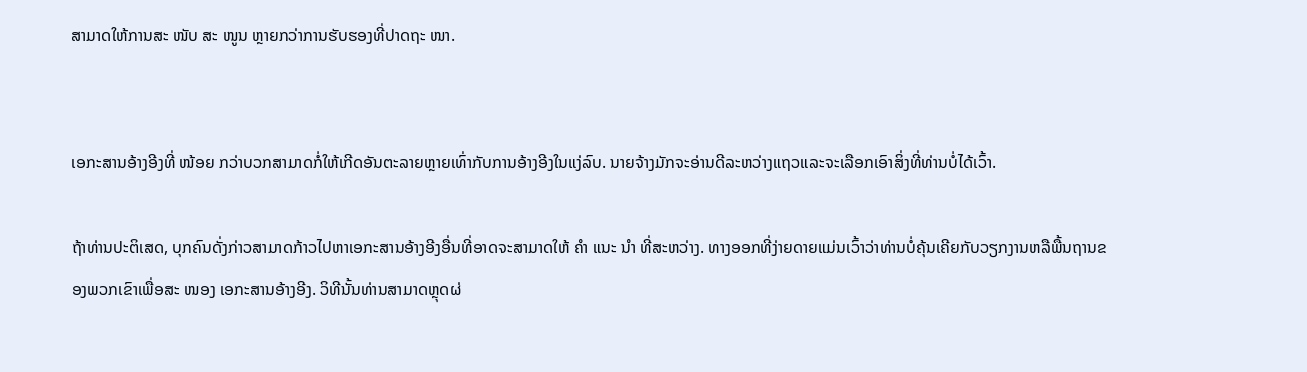ສາມາດໃຫ້ການສະ ໜັບ ສະ ໜູນ ຫຼາຍກວ່າການຮັບຮອງທີ່ປາດຖະ ໜາ.


ເອກະສານອ້າງອີງທີ່ ໜ້ອຍ ກວ່າບວກສາມາດກໍ່ໃຫ້ເກີດອັນຕະລາຍຫຼາຍເທົ່າກັບການອ້າງອີງໃນແງ່ລົບ. ນາຍຈ້າງມັກຈະອ່ານດີລະຫວ່າງແຖວແລະຈະເລືອກເອົາສິ່ງທີ່ທ່ານບໍ່ໄດ້ເວົ້າ.

ຖ້າທ່ານປະຕິເສດ, ບຸກຄົນດັ່ງກ່າວສາມາດກ້າວໄປຫາເອກະສານອ້າງອີງອື່ນທີ່ອາດຈະສາມາດໃຫ້ ຄຳ ແນະ ນຳ ທີ່ສະຫວ່າງ. ທາງອອກທີ່ງ່າຍດາຍແມ່ນເວົ້າວ່າທ່ານບໍ່ຄຸ້ນເຄີຍກັບວຽກງານຫລືພື້ນຖານຂອງພວກເຂົາເພື່ອສະ ໜອງ ເອກະສານອ້າງອີງ. ວິທີນັ້ນທ່ານສາມາດຫຼຸດຜ່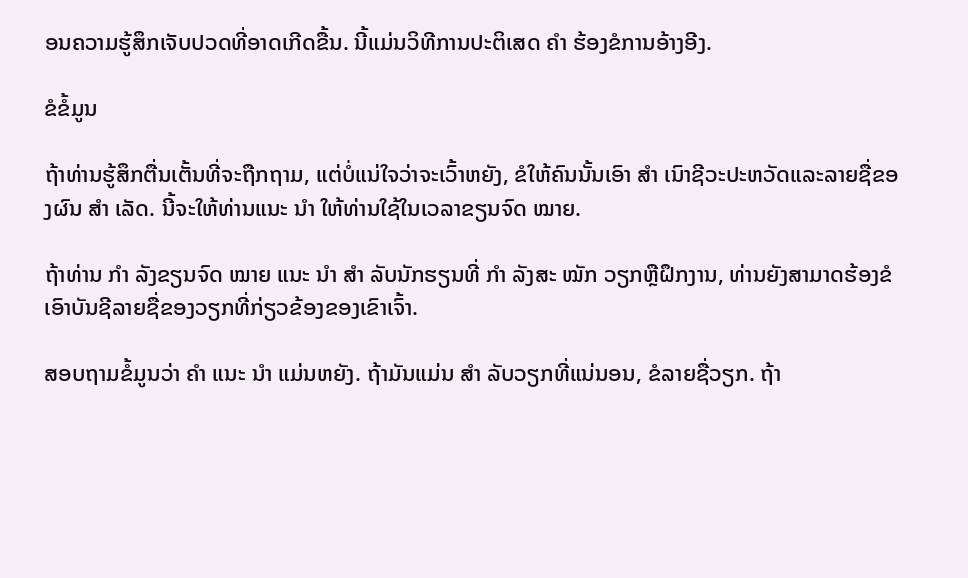ອນຄວາມຮູ້ສຶກເຈັບປວດທີ່ອາດເກີດຂື້ນ. ນີ້ແມ່ນວິທີການປະຕິເສດ ຄຳ ຮ້ອງຂໍການອ້າງອີງ.

ຂໍຂໍ້ມູນ

ຖ້າທ່ານຮູ້ສຶກຕື່ນເຕັ້ນທີ່ຈະຖືກຖາມ, ແຕ່ບໍ່ແນ່ໃຈວ່າຈະເວົ້າຫຍັງ, ຂໍໃຫ້ຄົນນັ້ນເອົາ ສຳ ເນົາຊີວະປະຫວັດແລະລາຍຊື່ຂອງຜົນ ສຳ ເລັດ. ນີ້ຈະໃຫ້ທ່ານແນະ ນຳ ໃຫ້ທ່ານໃຊ້ໃນເວລາຂຽນຈົດ ໝາຍ.

ຖ້າທ່ານ ກຳ ລັງຂຽນຈົດ ໝາຍ ແນະ ນຳ ສຳ ລັບນັກຮຽນທີ່ ກຳ ລັງສະ ໝັກ ວຽກຫຼືຝຶກງານ, ທ່ານຍັງສາມາດຮ້ອງຂໍເອົາບັນຊີລາຍຊື່ຂອງວຽກທີ່ກ່ຽວຂ້ອງຂອງເຂົາເຈົ້າ.

ສອບຖາມຂໍ້ມູນວ່າ ຄຳ ແນະ ນຳ ແມ່ນຫຍັງ. ຖ້າມັນແມ່ນ ສຳ ລັບວຽກທີ່ແນ່ນອນ, ຂໍລາຍຊື່ວຽກ. ຖ້າ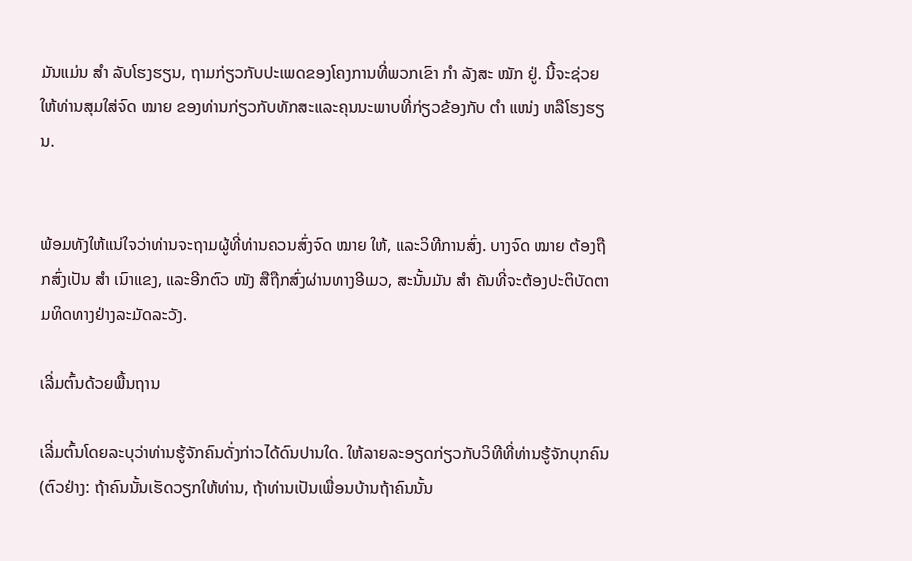ມັນແມ່ນ ສຳ ລັບໂຮງຮຽນ, ຖາມກ່ຽວກັບປະເພດຂອງໂຄງການທີ່ພວກເຂົາ ກຳ ລັງສະ ໝັກ ຢູ່. ນີ້ຈະຊ່ວຍໃຫ້ທ່ານສຸມໃສ່ຈົດ ໝາຍ ຂອງທ່ານກ່ຽວກັບທັກສະແລະຄຸນນະພາບທີ່ກ່ຽວຂ້ອງກັບ ຕຳ ແໜ່ງ ຫລືໂຮງຮຽນ.


ພ້ອມທັງໃຫ້ແນ່ໃຈວ່າທ່ານຈະຖາມຜູ້ທີ່ທ່ານຄວນສົ່ງຈົດ ໝາຍ ໃຫ້, ແລະວິທີການສົ່ງ. ບາງຈົດ ໝາຍ ຕ້ອງຖືກສົ່ງເປັນ ສຳ ເນົາແຂງ, ແລະອີກຕົວ ໜັງ ສືຖືກສົ່ງຜ່ານທາງອີເມວ, ສະນັ້ນມັນ ສຳ ຄັນທີ່ຈະຕ້ອງປະຕິບັດຕາມທິດທາງຢ່າງລະມັດລະວັງ.

ເລີ່ມຕົ້ນດ້ວຍພື້ນຖານ

ເລີ່ມຕົ້ນໂດຍລະບຸວ່າທ່ານຮູ້ຈັກຄົນດັ່ງກ່າວໄດ້ດົນປານໃດ. ໃຫ້ລາຍລະອຽດກ່ຽວກັບວິທີທີ່ທ່ານຮູ້ຈັກບຸກຄົນ (ຕົວຢ່າງ: ຖ້າຄົນນັ້ນເຮັດວຽກໃຫ້ທ່ານ, ຖ້າທ່ານເປັນເພື່ອນບ້ານຖ້າຄົນນັ້ນ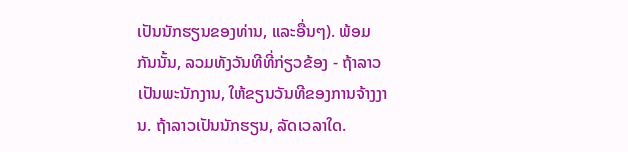ເປັນນັກຮຽນຂອງທ່ານ, ແລະອື່ນໆ). ພ້ອມກັນນັ້ນ, ລວມທັງວັນທີທີ່ກ່ຽວຂ້ອງ - ຖ້າລາວເປັນພະນັກງານ, ໃຫ້ຂຽນວັນທີຂອງການຈ້າງງານ. ຖ້າລາວເປັນນັກຮຽນ, ລັດເວລາໃດ.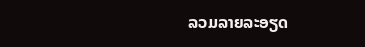ລວມລາຍລະອຽດ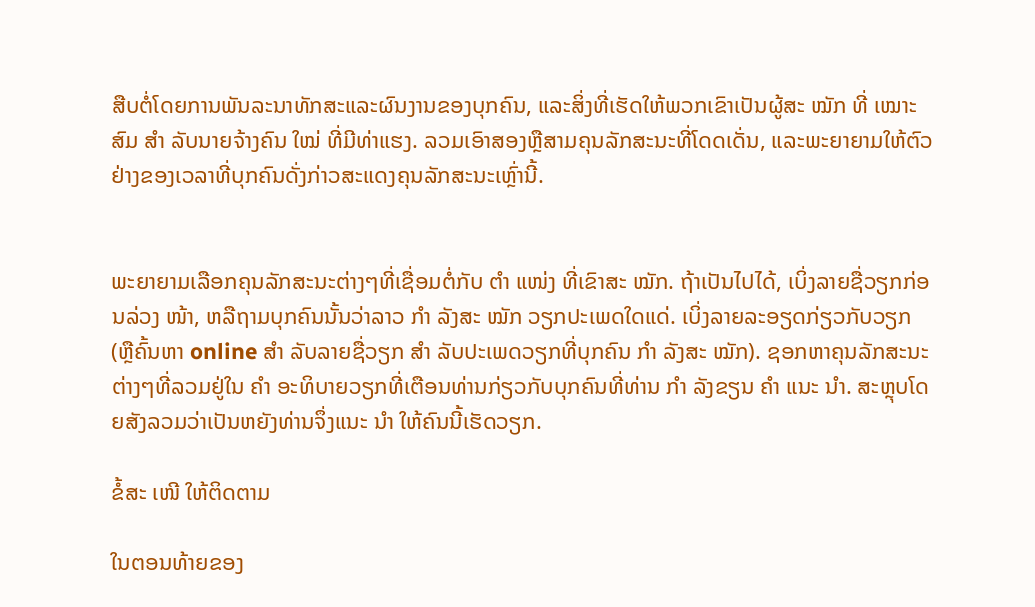ສືບຕໍ່ໂດຍການພັນລະນາທັກສະແລະຜົນງານຂອງບຸກຄົນ, ແລະສິ່ງທີ່ເຮັດໃຫ້ພວກເຂົາເປັນຜູ້ສະ ໝັກ ທີ່ ເໝາະ ສົມ ສຳ ລັບນາຍຈ້າງຄົນ ໃໝ່ ທີ່ມີທ່າແຮງ. ລວມເອົາສອງຫຼືສາມຄຸນລັກສະນະທີ່ໂດດເດັ່ນ, ແລະພະຍາຍາມໃຫ້ຕົວຢ່າງຂອງເວລາທີ່ບຸກຄົນດັ່ງກ່າວສະແດງຄຸນລັກສະນະເຫຼົ່ານີ້.


ພະຍາຍາມເລືອກຄຸນລັກສະນະຕ່າງໆທີ່ເຊື່ອມຕໍ່ກັບ ຕຳ ແໜ່ງ ທີ່ເຂົາສະ ໝັກ. ຖ້າເປັນໄປໄດ້, ເບິ່ງລາຍຊື່ວຽກກ່ອນລ່ວງ ໜ້າ, ຫລືຖາມບຸກຄົນນັ້ນວ່າລາວ ກຳ ລັງສະ ໝັກ ວຽກປະເພດໃດແດ່. ເບິ່ງລາຍລະອຽດກ່ຽວກັບວຽກ (ຫຼືຄົ້ນຫາ online ສຳ ລັບລາຍຊື່ວຽກ ສຳ ລັບປະເພດວຽກທີ່ບຸກຄົນ ກຳ ລັງສະ ໝັກ). ຊອກຫາຄຸນລັກສະນະຕ່າງໆທີ່ລວມຢູ່ໃນ ຄຳ ອະທິບາຍວຽກທີ່ເຕືອນທ່ານກ່ຽວກັບບຸກຄົນທີ່ທ່ານ ກຳ ລັງຂຽນ ຄຳ ແນະ ນຳ. ສະຫຼຸບໂດຍສັງລວມວ່າເປັນຫຍັງທ່ານຈຶ່ງແນະ ນຳ ໃຫ້ຄົນນີ້ເຮັດວຽກ.

ຂໍ້ສະ ເໜີ ໃຫ້ຕິດຕາມ

ໃນຕອນທ້າຍຂອງ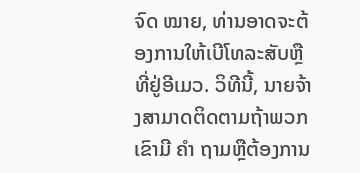ຈົດ ໝາຍ, ທ່ານອາດຈະຕ້ອງການໃຫ້ເບີໂທລະສັບຫຼືທີ່ຢູ່ອີເມວ. ວິທີນີ້, ນາຍຈ້າງສາມາດຕິດຕາມຖ້າພວກເຂົາມີ ຄຳ ຖາມຫຼືຕ້ອງການ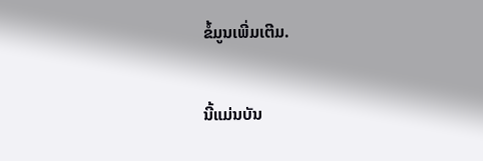ຂໍ້ມູນເພີ່ມເຕີມ.

ນີ້ແມ່ນບັນ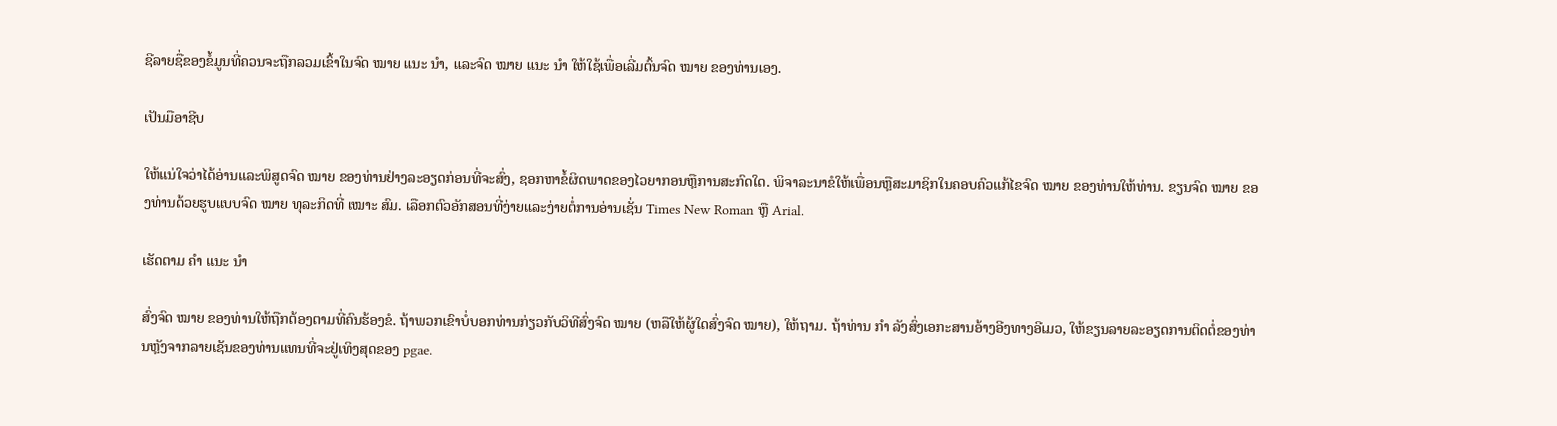ຊີລາຍຊື່ຂອງຂໍ້ມູນທີ່ຄວນຈະຖືກລວມເຂົ້າໃນຈົດ ໝາຍ ແນະ ນຳ, ແລະຈົດ ໝາຍ ແນະ ນຳ ໃຫ້ໃຊ້ເພື່ອເລີ່ມຕົ້ນຈົດ ໝາຍ ຂອງທ່ານເອງ.

ເປັນມືອາຊີບ

ໃຫ້ແນ່ໃຈວ່າໄດ້ອ່ານແລະພິສູດຈົດ ໝາຍ ຂອງທ່ານຢ່າງລະອຽດກ່ອນທີ່ຈະສົ່ງ, ຊອກຫາຂໍ້ຜິດພາດຂອງໄວຍາກອນຫຼືການສະກົດໃດ. ພິຈາລະນາຂໍໃຫ້ເພື່ອນຫຼືສະມາຊິກໃນຄອບຄົວແກ້ໄຂຈົດ ໝາຍ ຂອງທ່ານໃຫ້ທ່ານ. ຂຽນຈົດ ໝາຍ ຂອງທ່ານດ້ວຍຮູບແບບຈົດ ໝາຍ ທຸລະກິດທີ່ ເໝາະ ສົມ. ເລືອກຕົວອັກສອນທີ່ງ່າຍແລະງ່າຍຕໍ່ການອ່ານເຊັ່ນ Times New Roman ຫຼື Arial.

ເຮັດຕາມ ຄຳ ແນະ ນຳ

ສົ່ງຈົດ ໝາຍ ຂອງທ່ານໃຫ້ຖືກຕ້ອງຕາມທີ່ຄົນຮ້ອງຂໍ. ຖ້າພວກເຂົາບໍ່ບອກທ່ານກ່ຽວກັບວິທີສົ່ງຈົດ ໝາຍ (ຫລືໃຫ້ຜູ້ໃດສົ່ງຈົດ ໝາຍ), ໃຫ້ຖາມ. ຖ້າທ່ານ ກຳ ລັງສົ່ງເອກະສານອ້າງອີງທາງອີເມວ, ໃຫ້ຂຽນລາຍລະອຽດການຕິດຕໍ່ຂອງທ່ານຫຼັງຈາກລາຍເຊັນຂອງທ່ານແທນທີ່ຈະຢູ່ເທິງສຸດຂອງ pgae.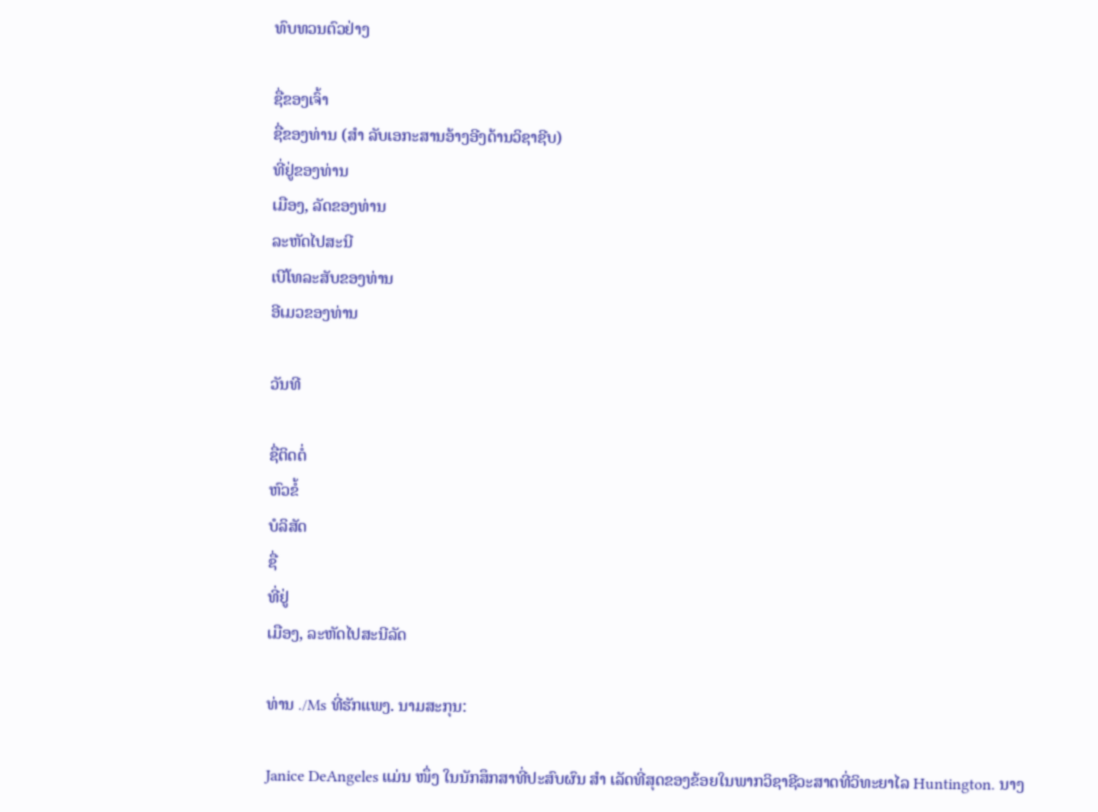ທົບທວນຕົວຢ່າງ

ຊື່ຂອງເຈົ້າ
ຊື່ຂອງທ່ານ (ສຳ ລັບເອກະສານອ້າງອີງດ້ານວິຊາຊີບ)
ທີ່ຢູ່ຂອງທ່ານ
ເມືອງ, ລັດຂອງທ່ານ
ລະຫັດໄປສະນີ
ເບີໂທລະສັບຂອງທ່ານ
ອີເມວຂອງທ່ານ

ວັນທີ

ຊື່ຕິດຕໍ່
ຫົວຂໍ້
ບໍລິສັດ
ຊື່
ທີ່ຢູ່
ເມືອງ, ລະຫັດໄປສະນີລັດ

ທ່ານ ./Ms ທີ່ຮັກແພງ. ນາມສະກຸນ:

Janice DeAngeles ແມ່ນ ໜຶ່ງ ໃນນັກສຶກສາທີ່ປະສົບຜົນ ສຳ ເລັດທີ່ສຸດຂອງຂ້ອຍໃນພາກວິຊາຊີວະສາດທີ່ວິທະຍາໄລ Huntington. ນາງ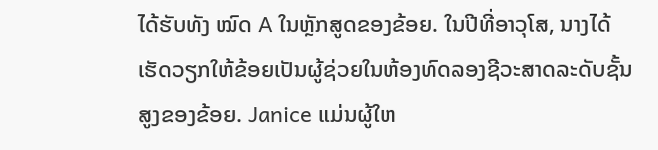ໄດ້ຮັບທັງ ໝົດ A ໃນຫຼັກສູດຂອງຂ້ອຍ. ໃນປີທີ່ອາວຸໂສ, ນາງໄດ້ເຮັດວຽກໃຫ້ຂ້ອຍເປັນຜູ້ຊ່ວຍໃນຫ້ອງທົດລອງຊີວະສາດລະດັບຊັ້ນສູງຂອງຂ້ອຍ. Janice ແມ່ນຜູ້ໃຫ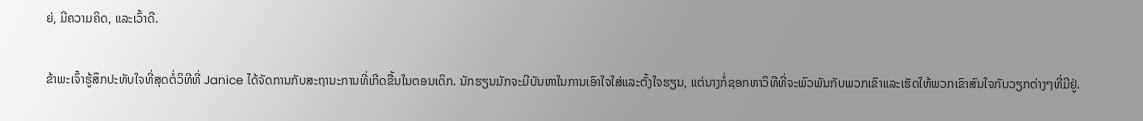ຍ່, ມີຄວາມຄິດ, ແລະເວົ້າດີ.

ຂ້າພະເຈົ້າຮູ້ສຶກປະທັບໃຈທີ່ສຸດຕໍ່ວິທີທີ່ Janice ໄດ້ຈັດການກັບສະຖານະການທີ່ເກີດຂື້ນໃນຕອນເດິກ. ນັກຮຽນມັກຈະມີບັນຫາໃນການເອົາໃຈໃສ່ແລະຕັ້ງໃຈຮຽນ, ແຕ່ນາງກໍ່ຊອກຫາວິທີທີ່ຈະພົວພັນກັບພວກເຂົາແລະເຮັດໃຫ້ພວກເຂົາສົນໃຈກັບວຽກຕ່າງໆທີ່ມີຢູ່.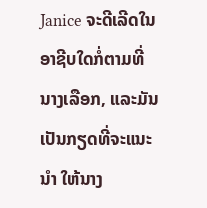Janice ຈະດີເລີດໃນອາຊີບໃດກໍ່ຕາມທີ່ນາງເລືອກ, ແລະມັນເປັນກຽດທີ່ຈະແນະ ນຳ ໃຫ້ນາງ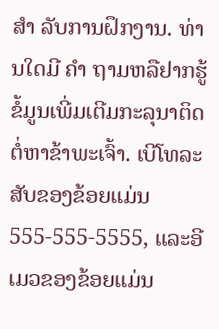ສຳ ລັບການຝຶກງານ. ທ່ານໃດມີ ຄຳ ຖາມຫລືຢາກຮູ້ຂໍ້ມູນເພີ່ມເຕີມກະລຸນາຕິດຕໍ່ຫາຂ້າພະເຈົ້າ. ເບີໂທລະສັບຂອງຂ້ອຍແມ່ນ 555-555-5555, ແລະອີເມວຂອງຂ້ອຍແມ່ນ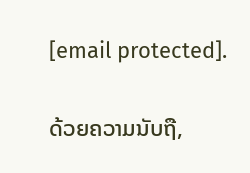[email protected].

ດ້ວຍຄວາມນັບຖື,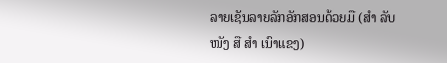ລາຍເຊັນລາຍລັກອັກສອນດ້ວຍມື (ສຳ ລັບ ໜັງ ສື ສຳ ເນົາແຂງ)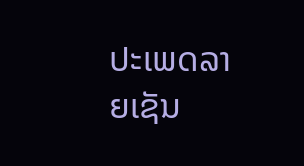ປະເພດລາຍເຊັນ